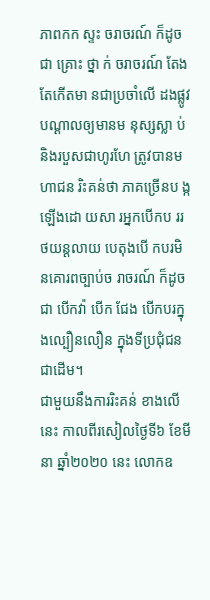ភាពកក ស្ទះ ចរាចរណ៍ ក៏ដូចជា គ្រោះ ថ្នា ក់ ចរាចរណ៍ តែងតែកើតមា នជាប្រចាំលើ ដងផ្លូវបណ្ដាលឲ្យមានម នុស្សស្លា ប់ និងរបួសជាហូរហែ ត្រូវបានម ហាជន រិះគន់ថា ភាគច្រើនប ង្កឡើងដោ យសា រអ្នកបើកប ររថយន្តលាយ បេតុងបើ កបរមិ នគោរពច្បាប់ច រាចរណ៍ ក៏ដូចជា បើកវ៉ា បើក ជែង បើកបរក្នុងល្បឿនលឿន ក្នុងទីប្រជុំជនជាដើម។
ជាមួយនឹងការរិះគន់ ខាងលើនេះ កាលពីរសៀលថ្ងៃទី៦ ខែមីនា ឆ្នាំ២០២០ នេះ លោកឧ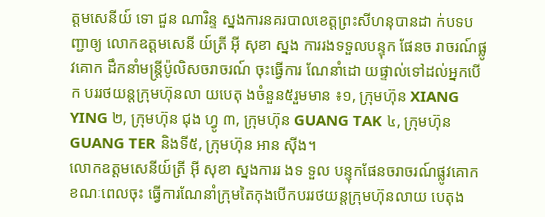ត្ដមសេនីយ៍ ទោ ជួន ណារិន្ទ ស្នងការនគរបាលខេត្តព្រះសីហនុបានដា ក់បទបញ្ជាឲ្យ លោកឧត្ដមសេនី យ៍ត្រី អ៊ី សុខា ស្នង ការរងទទួលបន្ទុក ផែនច រាចរណ៍ផ្លូវគោក ដឹកនាំមន្ត្រីប៉ូលិសចរាចរណ៍ ចុះធ្វើការ ណែនាំដោ យផ្ទាល់ទៅដល់អ្នកបើក បររថយន្តក្រុមហ៊ុនលា យបេតុ ងចំនួន៥រួមមាន ៖១, ក្រុមហ៊ុន XIANG YING ២, ក្រុមហ៊ុន ជុង ហ្វូ ៣, ក្រុមហ៊ុន GUANG TAK ៤, ក្រុមហ៊ុន GUANG TER និងទី៥, ក្រុមហ៊ុន អាន ស៊ីង។
លោកឧត្ដមសេនីយ៍ត្រី អ៊ី សុខា ស្នងការរ ងទ ទួល បន្ទុកផែនចរាចរណ៍ផ្លូវគោក ខណៈពេលចុះ ធ្វើការណែនាំក្រុមតៃកុងបើកបររថយន្តក្រុមហ៊ុនលាយ បេតុង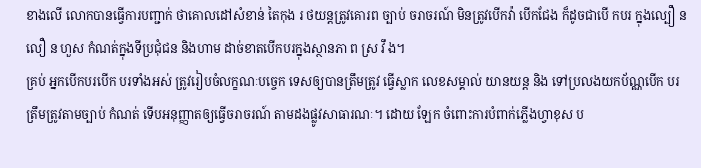ខាងលើ លោកបានធ្វើការបញ្ជាក់ ថាគោលដៅសំខាន់ តៃកុង រ ថយន្តត្រូវគោរព ច្បាប់ ចរាចរណ៍ មិនត្រូវបើកវ៉ា បើកជែង ក៏ដូចជាបើ កបរ ក្នុងល្បឿ ន លឿ ន ហួស កំណត់ក្នុងទីប្រជុំជន និងហាម ដាច់ខាតបើកបរក្នុងស្ថានភា ព ស្រ វឹ ង។
គ្រប់ អ្នកបើកបរបើក បរទាំងអស់ ត្រូវរៀបចំលក្ខណៈបច្ចេក ទេសឲ្យបានត្រឹមត្រូវ ធ្វើស្លាក លេខសម្គាល់ យានយន្ត និង ទៅប្រលងយកប័ណ្ណបើក បរត្រឹមត្រូវតាមច្បាប់ កំណត់ ទើបអនុញ្ញាតឲ្យធ្វើចរាចរណ៍ តាមដងផ្លូវសាធារណៈ។ ដោយ ឡែក ចំពោះការបំពាក់ភ្លើងហ្វាខុស ប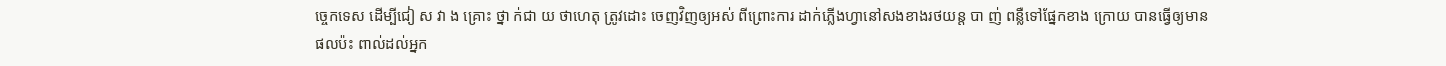ច្ចេកទេស ដើម្បីជៀ ស វា ង គ្រោះ ថ្នា ក់ជា យ ថាហេតុ ត្រូវដោះ ចេញវិញឲ្យអស់ ពីព្រោះការ ដាក់ភ្លើងហ្វានៅសងខាងរថយន្ត បា ញ់ ពន្លឺទៅផ្នែកខាង ក្រោយ បានធ្វើឲ្យមាន ផលប៉ះ ពាល់ដល់អ្នក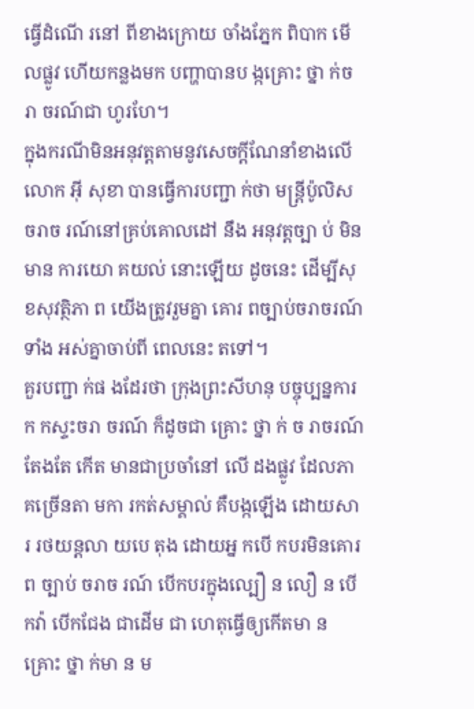ធ្វើដំណើ រនៅ ពីខាងក្រោយ ចាំងភ្នែក ពិបាក មើលផ្លូវ ហើយកន្លងមក បញ្ហាបានប ង្កគ្រោះ ថ្នា ក់ចរា ចរណ៍ជា ហូរហែ។
ក្នុងករណីមិនអនុវត្តតាមនូវសេចក្ដីណែនាំខាងលើ លោក អ៊ី សុខា បានធ្វើការបញ្ជា ក់ថា មន្ត្រីប៉ូលិស ចរាច រណ៍នៅគ្រប់គោលដៅ នឹង អនុវត្តច្បា ប់ មិនមាន ការយោ គយល់ នោះឡើយ ដូចនេះ ដើម្បីសុ ខសុវត្ថិភា ព យើងត្រូវរួមគ្នា គោរ ពច្បាប់ចរាចរណ៍ទាំង អស់គ្នាចាប់ពី ពេលនេះ តទៅ។
គួរបញ្ជា ក់ផ ងដែរថា ក្រុងព្រះសីហនុ បច្ចុប្បន្នការក កស្ទះចរា ចរណ៍ ក៏ដូចជា គ្រោះ ថ្នា ក់ ច រាចរណ៍ តែងតែ កើត មានជាប្រចាំនៅ លើ ដងផ្លូវ ដែលភា គច្រើនតា មកា រកត់សម្គាល់ គឺបង្កឡើង ដោយសា រ រថយន្តលា យបេ តុង ដោយអ្ន កបើ កបរមិនគោរព ច្បាប់ ចរាច រណ៍ បើកបរក្នុងល្បឿ ន លឿ ន បើកវ៉ា បើកជែង ជាដើម ជា ហេតុធ្វើឲ្យកើតមា ន គ្រោះ ថ្នា ក់មា ន ម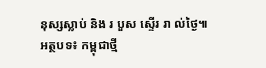នុស្សស្លាប់ និង រ បួស ស្ទើរ រា ល់ថ្ងៃ៕
អត្ថបទ៖ កម្ពុជាថ្មី